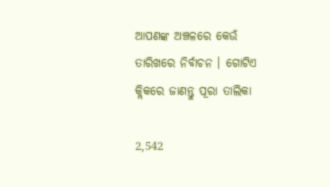ଆପଣଙ୍କ ଅଞ୍ଚଳରେ କେଉଁ ତାରିଖରେ ନିର୍ବାଚନ । ଗୋଟିଏ କ୍ଲିକରେ ଜାଣନ୍ତୁ ପୂରା ତାଲିକା

2,542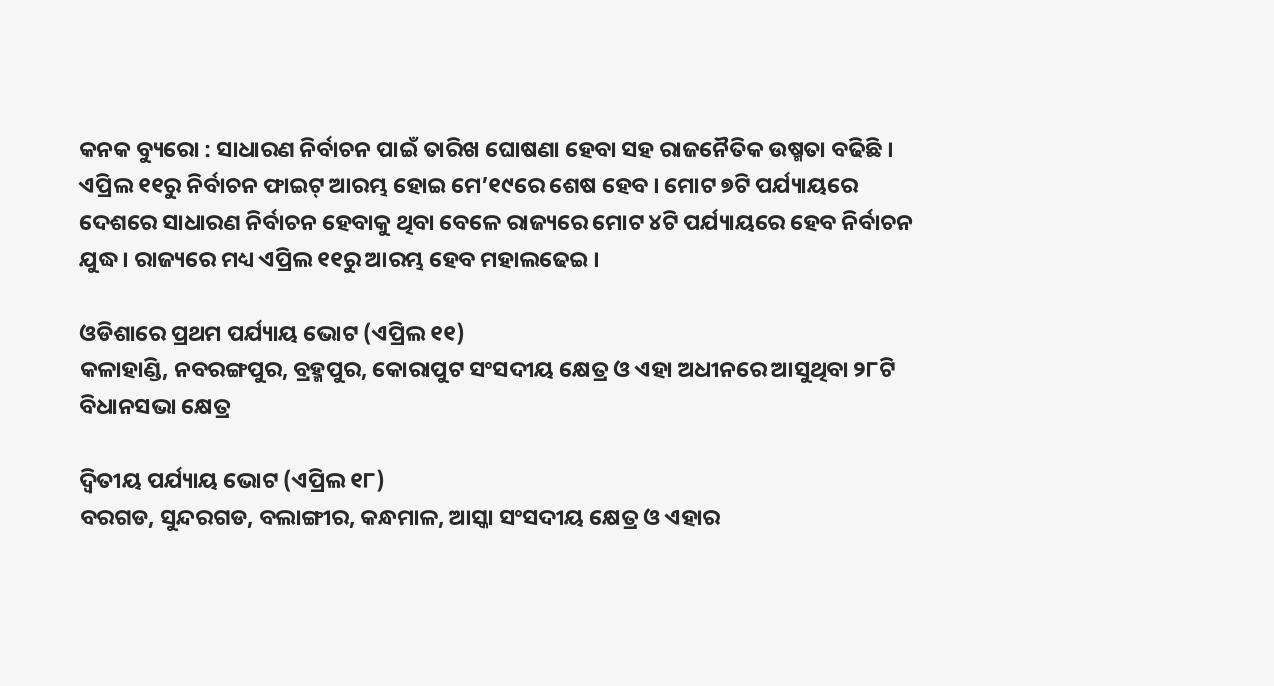କନକ ବ୍ୟୁରୋ : ସାଧାରଣ ନିର୍ବାଚନ ପାଇଁ ତାରିଖ ଘୋଷଣା ହେବା ସହ ରାଜନୈତିକ ଉଷ୍ମତା ବଢିଛି । ଏପ୍ରିଲ ୧୧ରୁ ନିର୍ବାଚନ ଫାଇଟ୍ ଆରମ୍ଭ ହୋଇ ମେ’୧୯ରେ ଶେଷ ହେବ । ମୋଟ ୭ଟି ପର୍ଯ୍ୟାୟରେ ଦେଶରେ ସାଧାରଣ ନିର୍ବାଚନ ହେବାକୁ ଥିବା ବେଳେ ରାଜ୍ୟରେ ମୋଟ ୪ଟି ପର୍ଯ୍ୟାୟରେ ହେବ ନିର୍ବାଚନ ଯୁଦ୍ଧ । ରାଜ୍ୟରେ ମଧ୍ୟ ଏପ୍ରିଲ ୧୧ରୁ ଆରମ୍ଭ ହେବ ମହାଲଢେଇ ।

ଓଡିଶାରେ ପ୍ରଥମ ପର୍ଯ୍ୟାୟ ଭୋଟ (ଏପ୍ରିଲ ୧୧)
କଳାହାଣ୍ଡି, ନବରଙ୍ଗପୁର, ବ୍ରହ୍ମପୁର, କୋରାପୁଟ ସଂସଦୀୟ କ୍ଷେତ୍ର ଓ ଏହା ଅଧୀନରେ ଆସୁଥିବା ୨୮ଟି ବିଧାନସଭା କ୍ଷେତ୍ର

ଦ୍ୱିତୀୟ ପର୍ଯ୍ୟାୟ ଭୋଟ (ଏପ୍ରିଲ ୧୮)
ବରଗଡ, ସୁନ୍ଦରଗଡ, ବଲାଙ୍ଗୀର, କନ୍ଧମାଳ, ଆସ୍କା ସଂସଦୀୟ କ୍ଷେତ୍ର ଓ ଏହାର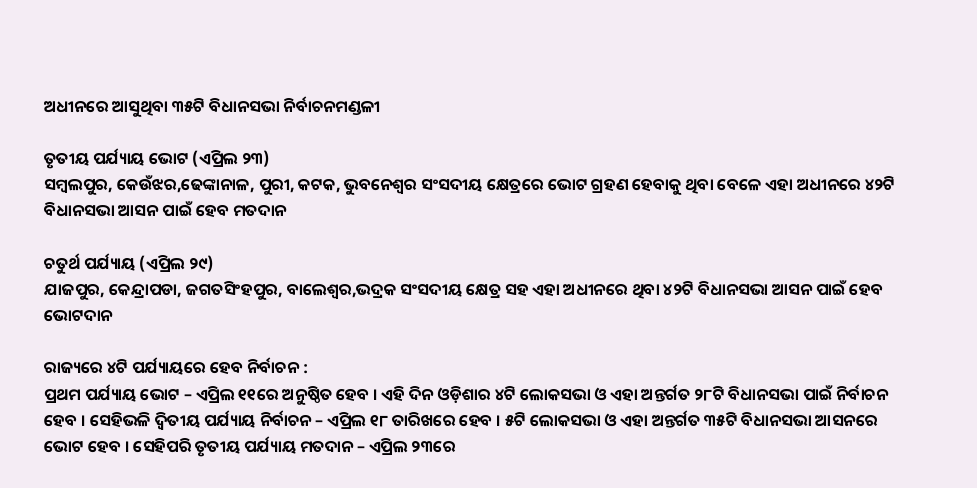ଅଧୀନରେ ଆସୁଥିବା ୩୫ଟି ବିଧାନସଭା ନିର୍ବାଚନମଣ୍ଡଳୀ

ତୃତୀୟ ପର୍ଯ୍ୟାୟ ଭୋଟ (ଏପ୍ରିଲ ୨୩)
ସମ୍ବଲପୁର, କେଉଁଝର,ଢେଙ୍କାନାଳ, ପୁରୀ, କଟକ, ଭୁବନେଶ୍ୱର ସଂସଦୀୟ କ୍ଷେତ୍ରରେ ଭୋଟ ଗ୍ରହଣ ହେବାକୁ ଥିବା ବେଳେ ଏହା ଅଧୀନରେ ୪୨ଟି ବିଧାନସଭା ଆସନ ପାଇଁ ହେବ ମତଦାନ

ଚତୁର୍ଥ ପର୍ଯ୍ୟାୟ (ଏପ୍ରିଲ ୨୯)
ଯାଜପୁର, କେନ୍ଦ୍ରାପଡା, ଜଗତସିଂହପୁର, ବାଲେଶ୍ୱର,ଭଦ୍ରକ ସଂସଦୀୟ କ୍ଷେତ୍ର ସହ ଏହା ଅଧୀନରେ ଥିବା ୪୨ଟି ବିଧାନସଭା ଆସନ ପାଇଁ ହେବ ଭୋଟଦାନ

ରାଜ୍ୟରେ ୪ଟି ପର୍ଯ୍ୟାୟରେ ହେବ ନିର୍ବାଚନ :
ପ୍ରଥମ ପର୍ଯ୍ୟାୟ ଭୋଟ – ଏପ୍ରିଲ ୧୧ରେ ଅନୁଷ୍ଠିତ ହେବ । ଏହି ଦିନ ଓଡ଼ିଶାର ୪ଟି ଲୋକସଭା ଓ ଏହା ଅନ୍ତର୍ଗତ ୨୮ଟି ବିଧାନସଭା ପାଇଁ ନିର୍ବାଚନ ହେବ । ସେହିଭଳି ଦ୍ୱିତୀୟ ପର୍ଯ୍ୟାୟ ନିର୍ବାଚନ – ଏପ୍ରିଲ ୧୮ ତାରିଖରେ ହେବ । ୫ଟି ଲୋକସଭା ଓ ଏହା ଅନ୍ତର୍ଗତ ୩୫ଟି ବିଧାନସଭା ଆସନରେ ଭୋଟ ହେବ । ସେହିପରି ତୃତୀୟ ପର୍ଯ୍ୟାୟ ମତଦାନ – ଏପ୍ରିଲ ୨୩ରେ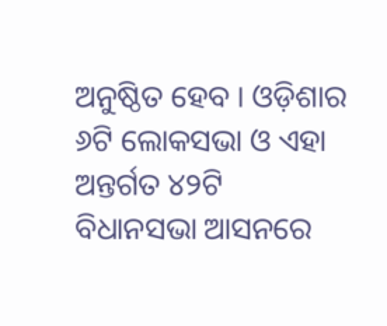ଅନୁଷ୍ଠିତ ହେବ । ଓଡ଼ିଶାର ୬ଟି ଲୋକସଭା ଓ ଏହା ଅନ୍ତର୍ଗତ ୪୨ଟି ବିଧାନସଭା ଆସନରେ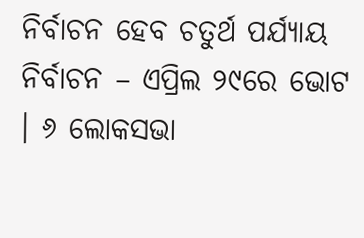ନିର୍ବାଚନ ହେବ ଚତୁର୍ଥ ପର୍ଯ୍ୟାୟ ନିର୍ବାଚନ – ଏପ୍ରିଲ ୨୯ରେ ଭୋଟ । ୬ ଲୋକସଭା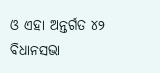ଓ ଏହା ଅନ୍ତର୍ଗତ ୪୨ ବିଧାନସଭା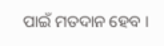ପାଇଁ ମତଦାନ ହେବ ।